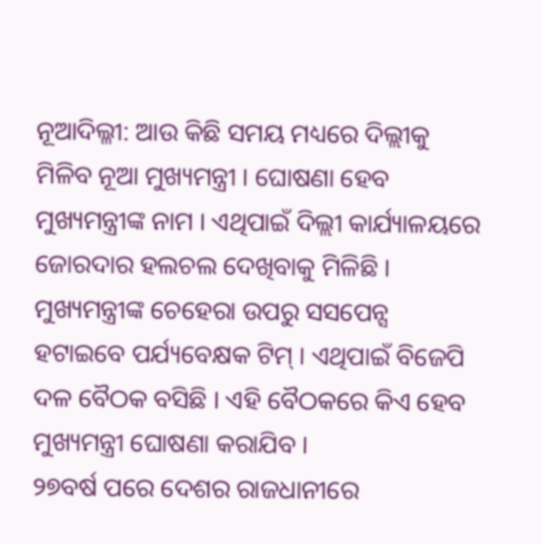ନୂଆଦିଲ୍ଳୀ: ଆଉ କିଛି ସମୟ ମଧ୍ୟରେ ଦିଲ୍ଲୀକୁ ମିଳିବ ନୂଆ ମୁଖ୍ୟମନ୍ତ୍ରୀ । ଘୋଷଣା ହେବ ମୁଖ୍ୟମନ୍ତ୍ରୀଙ୍କ ନାମ । ଏଥିପାଇଁ ଦିଲ୍ଲୀ କାର୍ଯ୍ୟାଳୟରେ ଜୋରଦାର ହଲଚଲ ଦେଖିବାକୁ ମିଳିଛି । ମୁଖ୍ୟମନ୍ତ୍ରୀଙ୍କ ଚେହେରା ଉପରୁ ସସପେନ୍ସ ହଟାଇବେ ପର୍ଯ୍ୟବେକ୍ଷକ ଟିମ୍ । ଏଥିପାଇଁ ବିଜେପି ଦଳ ବୈଠକ ବସିଛି । ଏହି ବୈଠକରେ କିଏ ହେବ ମୁଖ୍ୟମନ୍ତ୍ରୀ ଘୋଷଣା କରାଯିବ ।
୨୭ବର୍ଷ ପରେ ଦେଶର ରାଜଧାନୀରେ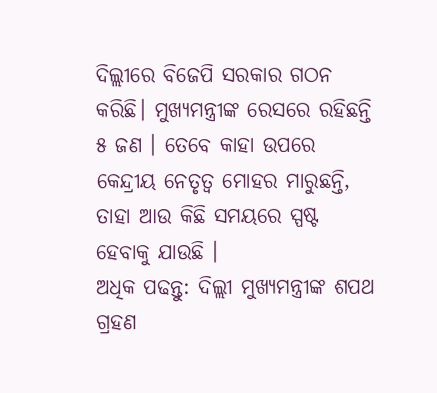ଦିଲ୍ଲୀରେ ବିଜେପି ସରକାର ଗଠନ କରିଛି। ମୁଖ୍ୟମନ୍ତ୍ରୀଙ୍କ ରେସରେ ରହିଛନ୍ତି ୫ ଜଣ । ତେବେ କାହା ଉପରେ କେନ୍ଦ୍ରୀୟ ନେତୃତ୍ୱ ମୋହର ମାରୁଛନ୍ତି, ତାହା ଆଉ କିଛି ସମୟରେ ସ୍ପଷ୍ଟ ହେବାକୁ ଯାଉଛି ।
ଅଧିକ ପଢନ୍ତୁ: ଦିଲ୍ଲୀ ମୁଖ୍ୟମନ୍ତ୍ରୀଙ୍କ ଶପଥ ଗ୍ରହଣ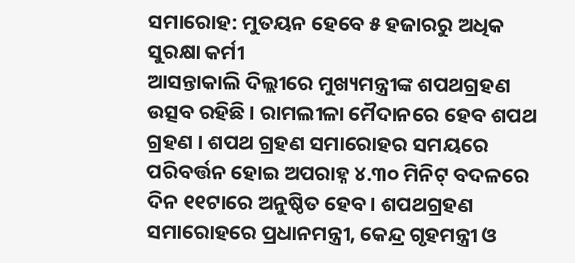ସମାରୋହ: ମୁତୟନ ହେବେ ୫ ହଜାରରୁ ଅଧିକ ସୁରକ୍ଷା କର୍ମୀ
ଆସନ୍ତାକାଲି ଦିଲ୍ଲୀରେ ମୁଖ୍ୟମନ୍ତ୍ରୀଙ୍କ ଶପଥଗ୍ରହଣ ଉତ୍ସବ ରହିଛି । ରାମଲୀଳା ମୈଦାନରେ ହେବ ଶପଥ ଗ୍ରହଣ । ଶପଥ ଗ୍ରହଣ ସମାରୋହର ସମୟରେ ପରିବର୍ତ୍ତନ ହୋଇ ଅପରାହ୍ନ ୪.୩୦ ମିନିଟ୍ ବଦଳରେ ଦିନ ୧୧ଟାରେ ଅନୁଷ୍ଠିତ ହେବ। ଶପଥଗ୍ରହଣ ସମାରୋହରେ ପ୍ରଧାନମନ୍ତ୍ରୀ, କେନ୍ଦ୍ର ଗୃହମନ୍ତ୍ରୀ ଓ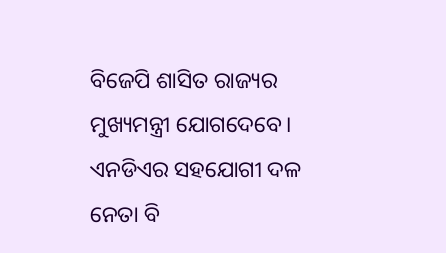ବିଜେପି ଶାସିତ ରାଜ୍ୟର ମୁଖ୍ୟମନ୍ତ୍ରୀ ଯୋଗଦେବେ। ଏନଡିଏର ସହଯୋଗୀ ଦଳ ନେତା ବି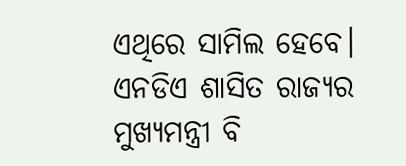ଏଥିରେ ସାମିଲ ହେବେ। ଏନଡିଏ ଶାସିତ ରାଜ୍ୟର ମୁଖ୍ୟମନ୍ତ୍ରୀ ବି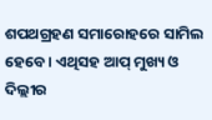ଶପଥଗ୍ରହଣ ସମାରୋହରେ ସାମିଲ ହେବେ। ଏଥିସହ ଆପ୍ ମୁଖ୍ୟ ଓ ଦିଲ୍ଲୀର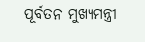ପୂର୍ବତନ ମୁଖ୍ୟମନ୍ତ୍ରୀ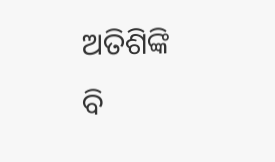ଅତିଶିଙ୍କି ବି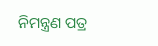ନିମନ୍ତ୍ରଣ ପତ୍ର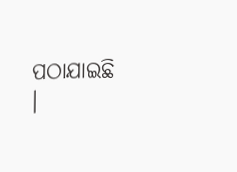ପଠାଯାଇଛି ।